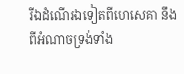រីឯដំណើរឯទៀតពីហេសេគា នឹងពីអំណាចទ្រង់ទាំង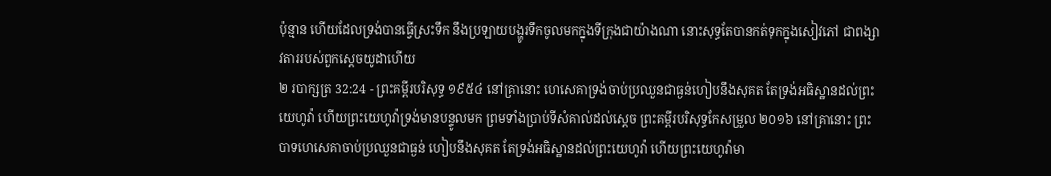ប៉ុន្មាន ហើយដែលទ្រង់បានធ្វើស្រះទឹក នឹងប្រឡាយបង្ហូរទឹកចូលមកក្នុងទីក្រុងជាយ៉ាងណា នោះសុទ្ធតែបានកត់ទុកក្នុងសៀវភៅ ជាពង្សាវតាររបស់ពួកស្តេចយូដាហើយ
២ របាក្សត្រ 32:24 - ព្រះគម្ពីរបរិសុទ្ធ ១៩៥៤ នៅគ្រានោះ ហេសេគាទ្រង់ចាប់ប្រឈួនជាធ្ងន់ហៀបនឹងសុគត តែទ្រង់អធិស្ឋានដល់ព្រះយេហូវ៉ា ហើយព្រះយេហូវ៉ាទ្រង់មានបន្ទូលមក ព្រមទាំងប្រាប់ទីសំគាល់ដល់ស្តេច ព្រះគម្ពីរបរិសុទ្ធកែសម្រួល ២០១៦ នៅគ្រានោះ ព្រះបាទហេសេគាចាប់ប្រឈួនជាធ្ងន់ ហៀបនឹងសុគត តែទ្រង់អធិស្ឋានដល់ព្រះយេហូវ៉ា ហើយព្រះយេហូវ៉ាមា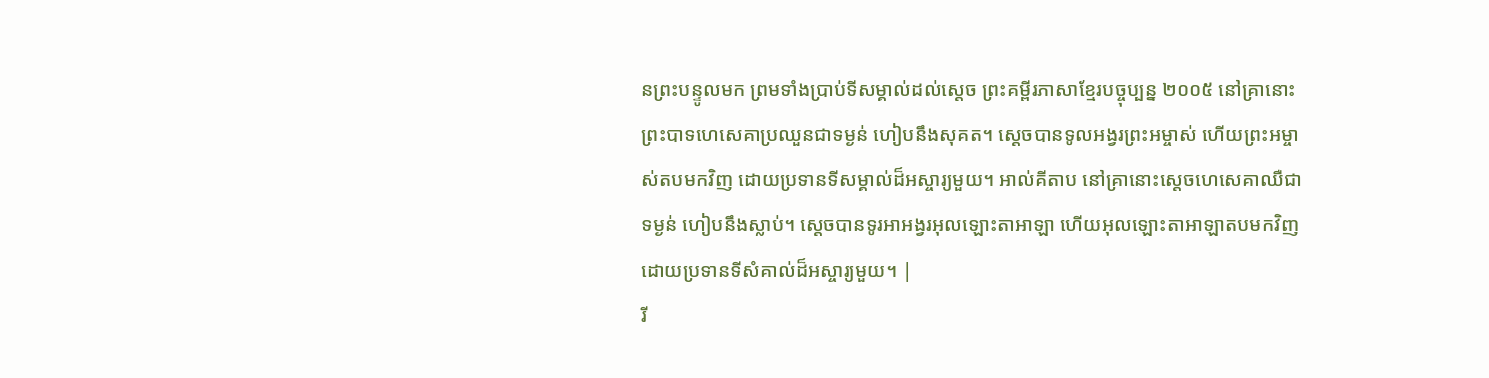នព្រះបន្ទូលមក ព្រមទាំងប្រាប់ទីសម្គាល់ដល់ស្តេច ព្រះគម្ពីរភាសាខ្មែរបច្ចុប្បន្ន ២០០៥ នៅគ្រានោះ ព្រះបាទហេសេគាប្រឈួនជាទម្ងន់ ហៀបនឹងសុគត។ ស្ដេចបានទូលអង្វរព្រះអម្ចាស់ ហើយព្រះអម្ចាស់តបមកវិញ ដោយប្រទានទីសម្គាល់ដ៏អស្ចារ្យមួយ។ អាល់គីតាប នៅគ្រានោះស្តេចហេសេគាឈឺជាទម្ងន់ ហៀបនឹងស្លាប់។ ស្តេចបានទូរអាអង្វរអុលឡោះតាអាឡា ហើយអុលឡោះតាអាឡាតបមកវិញ ដោយប្រទានទីសំគាល់ដ៏អស្ចារ្យមួយ។ |
រី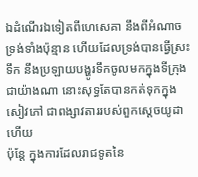ឯដំណើរឯទៀតពីហេសេគា នឹងពីអំណាចទ្រង់ទាំងប៉ុន្មាន ហើយដែលទ្រង់បានធ្វើស្រះទឹក នឹងប្រឡាយបង្ហូរទឹកចូលមកក្នុងទីក្រុងជាយ៉ាងណា នោះសុទ្ធតែបានកត់ទុកក្នុងសៀវភៅ ជាពង្សាវតាររបស់ពួកស្តេចយូដាហើយ
ប៉ុន្តែ ក្នុងការដែលរាជទូតនៃ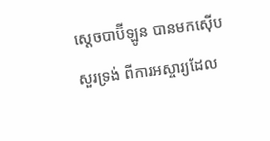ស្តេចបាប៊ីឡូន បានមកស៊ើបសួរទ្រង់ ពីការអស្ចារ្យដែល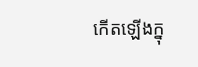កើតឡើងក្នុ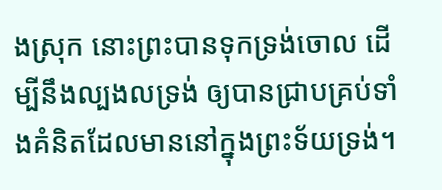ងស្រុក នោះព្រះបានទុកទ្រង់ចោល ដើម្បីនឹងល្បងលទ្រង់ ឲ្យបានជ្រាបគ្រប់ទាំងគំនិតដែលមាននៅក្នុងព្រះទ័យទ្រង់។